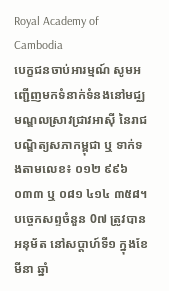Royal Academy of Cambodia
បេក្ខជនចាប់អារម្មណ៍ សូមអញ្ជើញមកទំនាក់ទំនងនៅមជ្ឈមណ្ឌលស្រាវជ្រាវអាស៊ី នៃរាជបណ្ឌិត្យសភាកម្ពុជា ឬ ទាក់ទងតាមលេខ៖ ០១២ ៩៩៦ ០៣៣ ឬ ០៨១ ៤១៤ ៣៥៨។
បច្ចេកសព្ទចំនួន 0៧ ត្រូវបានអនុម័ត នៅសប្តាហ៍ទី១ ក្នុងខែមីនា ឆ្នាំ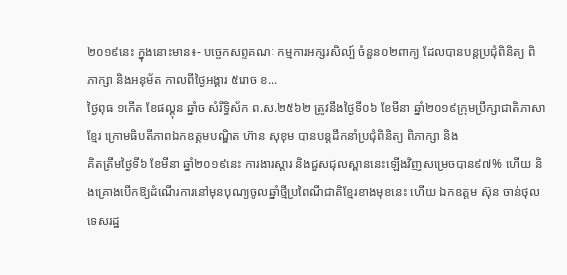២០១៩នេះ ក្នុងនោះមាន៖- បច្ចេកសព្ទគណៈ កម្មការអក្សរសិល្ប៍ ចំនួន០២ពាក្យ ដែលបានបន្តប្រជុំពិនិត្យ ពិភាក្សា និងអនុម័ត កាលពីថ្ងៃអង្គារ ៥រោច ខ...
ថ្ងៃពុធ ១កេីត ខែផល្គុន ឆ្នាំច សំរឹទ្ធិស័ក ព.ស.២៥៦២ ត្រូវនឹងថ្ងៃទី០៦ ខែមីនា ឆ្នាំ២០១៩ក្រុមប្រឹក្សាជាតិភាសាខ្មែរ ក្រោមធិបតីភាពឯកឧត្តមបណ្ឌិត ហ៊ាន សុខុម បានបន្តដឹកនាំប្រជុំពិនិត្យ ពិភាក្សា និង
គិតត្រឹមថ្ងៃទី៦ ខែមីនា ឆ្នាំ២០១៩នេះ ការងារស្តារ និងជួសជុលស្ពាននេះឡើងវិញសម្រេចបាន៩៧% ហើយ និងគ្រោងបើកឱ្យដំណើរការនៅមុនបុណ្យចូលឆ្នាំថ្មីប្រពៃណីជាតិខ្មែរខាងមុខនេះ ហើយ ឯកឧត្តម ស៊ុន ចាន់ថុល ទេសរដ្ឋ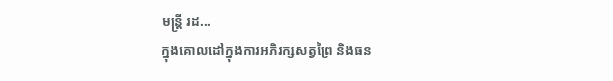មន្រ្តី រដ...
ក្នុងគោលដៅក្នុងការអភិរក្សសត្វព្រៃ និងធន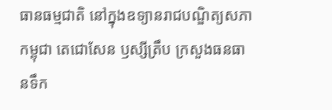ធានធម្មជាតិ នៅក្នុងឧទ្យានរាជបណ្ឌិត្យសភាកម្ពុជា តេជោសែន ឫស្សីត្រឹប ក្រសួងធនធានទឹក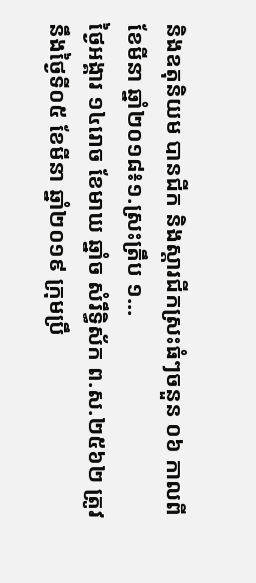និងឧតុនិយម បានជីក និងស្តារជីកស្រះធំៗចនួន ០៦ កាលពីខែមីនា ឆ្នាំ២០១៨៖១.ស្រះត្រឹប ១...
ថ្ងៃអង្គារ ១៤រោច ខែមាឃ ឆ្នាំច សំរឹទ្ធិស័ក ព.ស.២៥៦២ ត្រូវនឹងថ្ងៃទី០៥ ខែមីនា ឆ្នាំ២០១៩ ក្រុមប្រឹ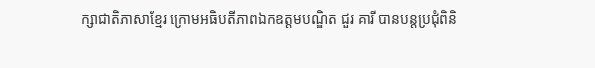ក្សាជាតិភាសាខ្មែរ ក្រោមអធិបតីភាពឯកឧត្តមបណ្ឌិត ជួរ គារី បានបន្តប្រជុំពិនិ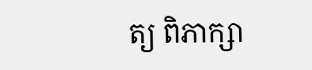ត្យ ពិភាក្សា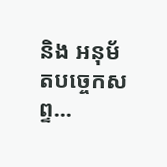និង អនុម័តបច្ចេកសព្ទ...